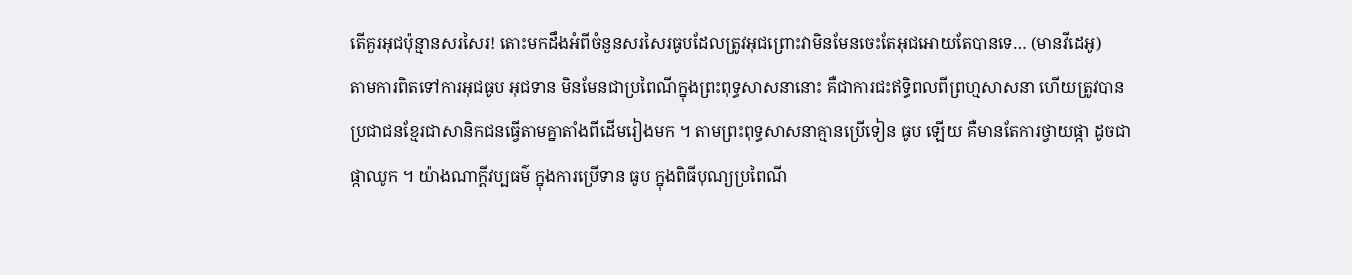តើគួរអុជប៉ុន្មានសរសៃរ! តោះមកដឹងអំពីចំនួនសរសៃរធូបដែលត្រូវអុជព្រោះវាមិនមែនចេះតែអុជអោយតែបានទេ… (មានវីដេអូ)
តាមការពិតទៅការអុជធូប អុជទាន មិនមែនជាប្រពៃណីក្នុងព្រះពុទ្ធសាសនានោះ គឺជាការជះឥទ្ធិពលពីព្រហ្មសាសនា ហើយត្រូវបានប្រជាជនខ្មែរជាសានិកជនធ្វើតាមគ្នាតាំងពីដើមរៀងមក ។ តាមព្រះពុទ្ធសាសនាគ្មានប្រើទៀន ធូប ឡើយ គឺមានតែការថ្វាយផ្កា ដូចជាផ្កាឈូក ។ យ៉ាងណាក្ដីវប្បធម៌ ក្នុងការប្រើទាន ធូប ក្នុងពិធីបុណ្យប្រពៃណី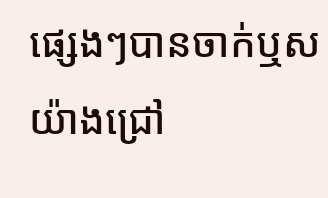ផ្សេងៗបានចាក់ឬសយ៉ាងជ្រៅ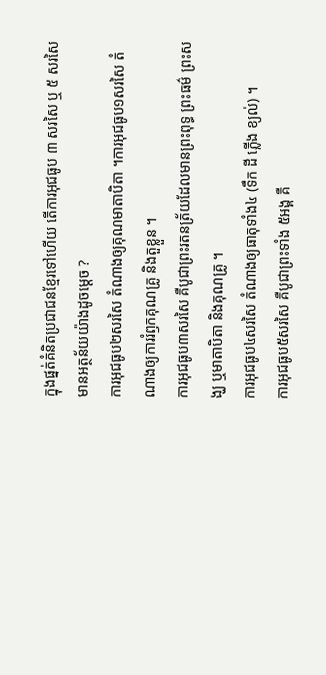ក្នុងផ្នត់គំនិតប្រជាជនខ្មែរទៅហើយ តើការអុជធូប ៣ សរសៃ ឬ ៥ សរសៃមានអត្ថន័យយ៉ាងដូចម្ដេច ?
ការអុជធូប២សរសៃ តំណាងឲ្យគុណមាតាបិតា ។ការអុជធូប១សរសៃ តំណាងឲ្យការរំឭកគុណគ្រូ និងតួខ្លួន ។
ការអុជធូប៣សរសៃ គឺបូជាព្រះរតនត្រ័យដែលមានព្រះពុទ្ធ ព្រះធម៌ ព្រះសង្ឃ ឬមាតាបិតា និងគុណគ្រូ ។
ការអុជធូប៤សរសៃ តំណាងឲ្យធាតុទាំង៤ (ទឹក ដី ភ្លើង ខ្យល់) ។
ការអុជធូប៥សរសៃ គឺបូជាព្រះទាំង ៥អង្គ គឺ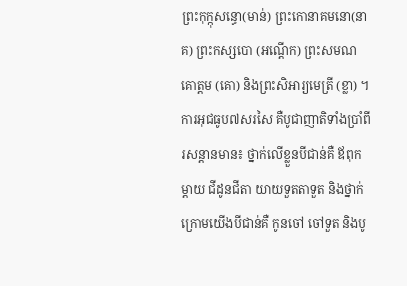ព្រះកុក្កុសន្ធោ(មាន់) ព្រះកោនាគមនោ(នាគ) ព្រះកស្សបោ (អណ្ដើក) ព្រះសមណគោត្តម (គោ) និងព្រះសិអារ្យមេត្រី (ខ្លា) ។
ការអុជធូប៧សរសៃ គឺបូជាញាតិទាំងប្រាំពីរសន្តានមាន៖ ថ្នាក់លើខ្លួនបីជាន់គឺ ឪពុកម្ដាយ ជីដូនជីតា យាយទួតតាទួត និងថ្នាក់ក្រោមយើងបីជាន់គឺ កូនចៅ ចៅទួត និងបូ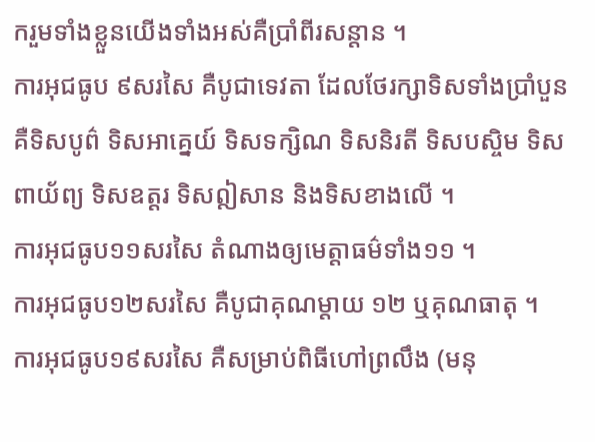ករួមទាំងខ្លួនយើងទាំងអស់គឺប្រាំពីរសន្តាន ។
ការអុជធូប ៩សរសៃ គឺបូជាទេវតា ដែលថែរក្សាទិសទាំងប្រាំបួន គឺទិសបូព៌ ទិសអាគ្នេយ៍ ទិសទក្សិណ ទិសនិរតី ទិសបស្ចិម ទិសពាយ័ព្យ ទិសឧត្ដរ ទិសឦសាន និងទិសខាងលើ ។
ការអុជធូប១១សរសៃ តំណាងឲ្យមេត្តាធម៌ទាំង១១ ។
ការអុជធូប១២សរសៃ គឺបូជាគុណម្ដាយ ១២ ឬគុណធាតុ ។
ការអុជធូប១៩សរសៃ គឺសម្រាប់ពិធីហៅព្រលឹង (មនុ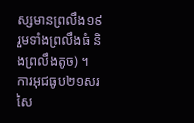ស្សមានព្រលឹង១៩ រួមទាំងព្រលឹងធំ និងព្រលឹងតូច) ។
ការអុជធូប២១សរសៃ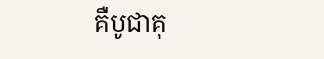គឺបូជាគុ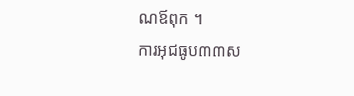ណឪពុក ។
ការអុជធូប៣៣ស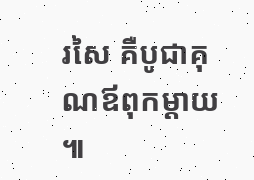រសៃ គឺបូជាគុណឪពុកម្ដាយ ៕